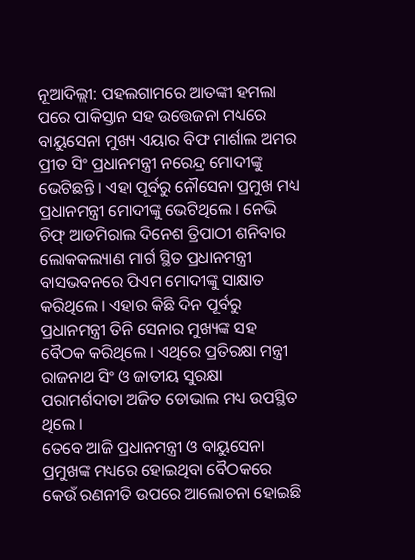ନୂଆଦିଲ୍ଲୀ: ପହଲଗାମରେ ଆତଙ୍କୀ ହମଲା ପରେ ପାକିସ୍ତାନ ସହ ଉତ୍ତେଜନା ମଧ୍ୟରେ ବାୟୁସେନା ମୁଖ୍ୟ ଏୟାର ବିଫ ମାର୍ଶାଲ ଅମର ପ୍ରୀତ ସିଂ ପ୍ରଧାନମନ୍ତ୍ରୀ ନରେନ୍ଦ୍ର ମୋଦୀଙ୍କୁ ଭେଟିଛନ୍ତି । ଏହା ପୂର୍ବରୁ ନୌସେନା ପ୍ରମୁଖ ମଧ୍ୟ ପ୍ରଧାନମନ୍ତ୍ରୀ ମୋଦୀଙ୍କୁ ଭେଟିଥିଲେ । ନେଭି ଚିଫ୍ ଆଡମିରାଲ ଦିନେଶ ତ୍ରିପାଠୀ ଶନିବାର ଲୋକକଲ୍ୟାଣ ମାର୍ଗ ସ୍ଥିତ ପ୍ରଧାନମନ୍ତ୍ରୀ ବାସଭବନରେ ପିଏମ ମୋଦୀଙ୍କୁ ସାକ୍ଷାତ କରିଥିଲେ । ଏହାର କିଛି ଦିନ ପୂର୍ବରୁ ପ୍ରଧାନମନ୍ତ୍ରୀ ତିନି ସେନାର ମୁଖ୍ୟଙ୍କ ସହ ବୈଠକ କରିଥିଲେ । ଏଥିରେ ପ୍ରତିରକ୍ଷା ମନ୍ତ୍ରୀ ରାଜନାଥ ସିଂ ଓ ଜାତୀୟ ସୁରକ୍ଷା ପରାମର୍ଶଦାତା ଅଜିତ ଡୋଭାଲ ମଧ୍ୟ ଉପସ୍ଥିତ ଥିଲେ ।
ତେବେ ଆଜି ପ୍ରଧାନମନ୍ତ୍ରୀ ଓ ବାୟୁସେନା ପ୍ରମୁଖଙ୍କ ମଧ୍ୟରେ ହୋଇଥିବା ବୈଠକରେ କେଉଁ ରଣନୀତି ଉପରେ ଆଲୋଚନା ହୋଇଛି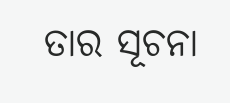ତାର ସୂଚନା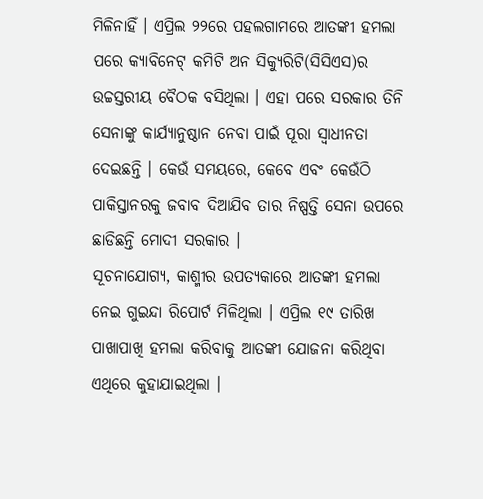ମିଳିନାହିଁ । ଏପ୍ରିଲ ୨୨ରେ ପହଲଗାମରେ ଆତଙ୍କୀ ହମଲା ପରେ କ୍ୟାବିନେଟ୍ କମିଟି ଅନ ସିକ୍ୟୁରିଟି(ସିସିଏସ)ର ଉଚ୍ଚସ୍ତରୀୟ ବୈଠକ ବସିଥିଲା । ଏହା ପରେ ସରକାର ତିନି ସେନାଙ୍କୁ କାର୍ଯ୍ୟାନୁଷ୍ଠାନ ନେବା ପାଇଁ ପୂରା ସ୍ୱାଧୀନତା ଦେଇଛନ୍ତି । କେଉଁ ସମୟରେ, କେବେ ଏବଂ କେଉଁଠି ପାକିସ୍ତାନରକୁ ଜବାବ ଦିଆଯିବ ତାର ନିଷ୍ପତ୍ତି ସେନା ଉପରେ ଛାଡିଛନ୍ତି ମୋଦୀ ସରକାର ।
ସୂଚନାଯୋଗ୍ୟ, କାଶ୍ମୀର ଉପତ୍ୟକାରେ ଆତଙ୍କୀ ହମଲା ନେଇ ଗୁଇନ୍ଦା ରିପୋର୍ଟ ମିଳିଥିଲା । ଏପ୍ରିଲ ୧୯ ତାରିଖ ପାଖାପାଖି ହମଲା କରିବାକୁ ଆତଙ୍କୀ ଯୋଜନା କରିଥିବା ଏଥିରେ କୁହାଯାଇଥିଲା ।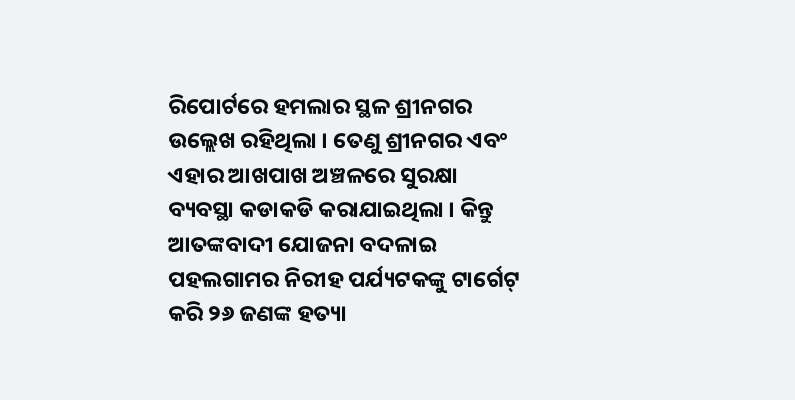ରିପୋର୍ଟରେ ହମଲାର ସ୍ଥଳ ଶ୍ରୀନଗର ଉଲ୍ଲେଖ ରହିଥିଲା । ତେଣୁ ଶ୍ରୀନଗର ଏବଂ ଏହାର ଆଖପାଖ ଅଞ୍ଚଳରେ ସୁରକ୍ଷା ବ୍ୟବସ୍ଥା କଡାକଡି କରାଯାଇଥିଲା । କିନ୍ତୁ ଆତଙ୍କବାଦୀ ଯୋଜନା ବଦଳାଇ ପହଲଗାମର ନିରୀହ ପର୍ଯ୍ୟଟକଙ୍କୁ ଟାର୍ଗେଟ୍ କରି ୨୬ ଜଣଙ୍କ ହତ୍ୟା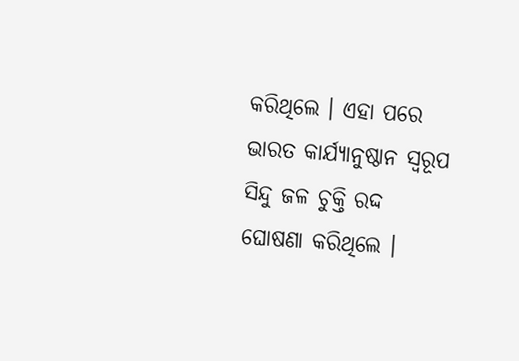କରିଥିଲେ । ଏହା ପରେ ଭାରତ କାର୍ଯ୍ୟାନୁଷ୍ଠାନ ସ୍ୱରୂପ ସିନ୍ଦୁ ଜଳ ଚୁକ୍ତି ରଦ୍ଦ ଘୋଷଣା କରିଥିଲେ ।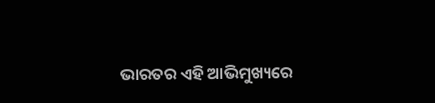ଭାରତର ଏହି ଆଭିମୁଖ୍ୟରେ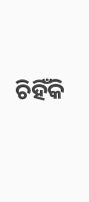ଚିହିଁକି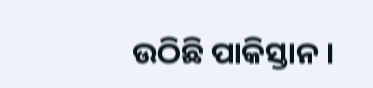ଉଠିଛି ପାକିସ୍ତାନ ।